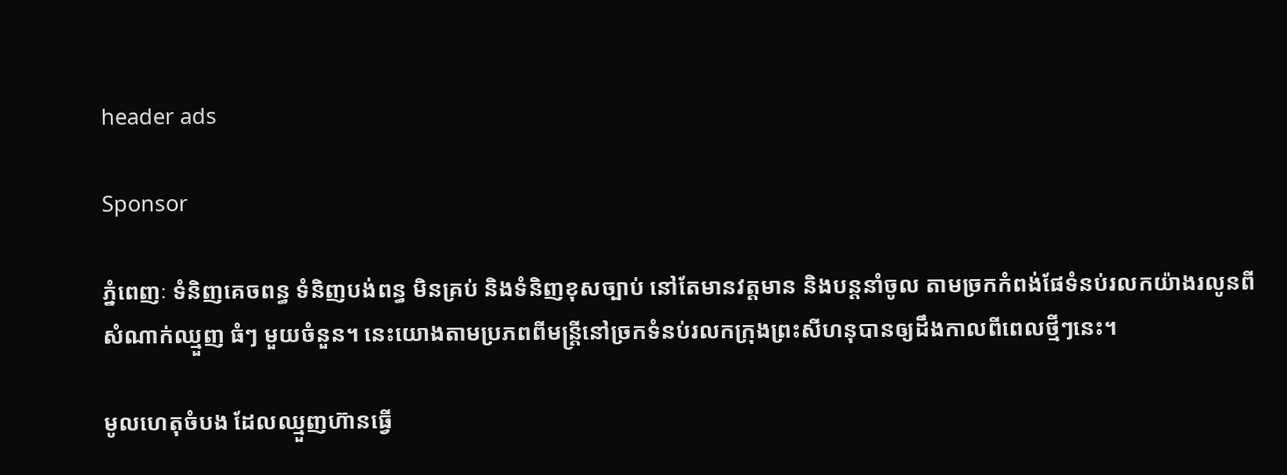header ads

Sponsor

ភ្នំពេញៈ ទំនិញគេចពន្ធ ទំនិញបង់ពន្ធ មិនគ្រប់ និងទំនិញខុសច្បាប់ នៅតែមានវត្តមាន និងបន្តនាំចូល តាមច្រកកំពង់ផែទំនប់រលកយ៉ាងរលូនពីសំណាក់ឈ្មួញ ធំៗ មួយចំនួន។ នេះយោងតាមប្រភពពីមន្ត្រីនៅច្រកទំនប់រលកក្រុងព្រះសីហនុបានឲ្យដឹងកាលពីពេលថ្មីៗនេះ។

មូលហេតុចំបង ដែលឈ្មួញហ៊ានធ្វើ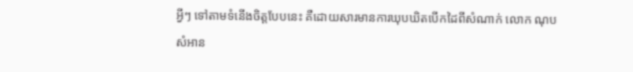អ្វីៗ ទៅតាមទំនើងចិត្តបែបនេះ គឺដោយសារមានការឃុបឃិតបើកដៃពីសំណាក់ លោក ណុប សំអាន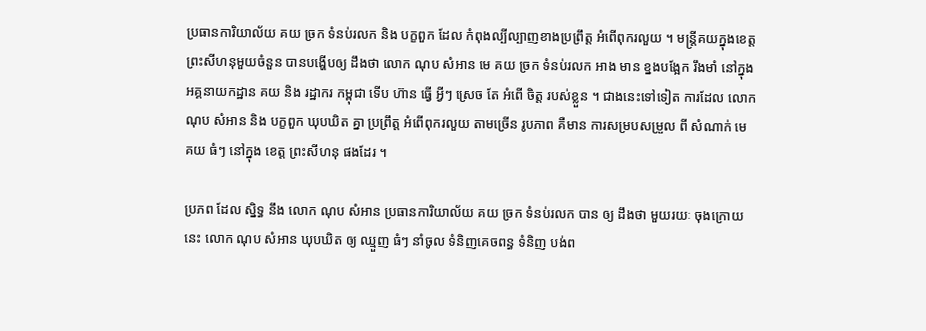ប្រធានការិយាល័យ គយ ច្រក ទំនប់រលក និង បក្ខពួក ដែល កំពុងល្បីល្បាញខាងប្រព្រឹត្ត អំពើពុករលួយ ។ មន្ត្រីគយក្នុងខេត្ត ព្រះសីហនុមួយចំនួន បានបង្ហើបឲ្យ ដឹងថា លោក ណុប សំអាន មេ គយ ច្រក ទំនប់រលក អាង មាន ខ្នងបង្អែក រឹងមាំ នៅក្នុង អគ្គនាយកដ្ឋាន គយ និង រដ្ឋាករ កម្ពុជា ទើប ហ៊ាន ធ្វើ អ្វីៗ ស្រេច តែ អំពើ ចិត្ត របស់ខ្លួន ។ ជាងនេះទៅទៀត ការដែល លោក ណុប សំអាន និង បក្ខពួក ឃុបឃិត គ្នា ប្រព្រឹត្ត អំពើពុករលួយ តាមច្រើន រូបភាព គឺមាន ការសម្របសម្រួល ពី សំណាក់ មេ គយ ធំៗ នៅក្នុង ខេត្ត ព្រះសីហនុ ផងដែរ ។

ប្រភព ដែល ស្និទ្ធ នឹង លោក ណុប សំអាន ប្រធានការិយាល័យ គយ ច្រក ទំនប់រលក បាន ឲ្យ ដឹងថា មួយរយៈ ចុងក្រោយ នេះ លោក ណុប សំអាន ឃុបឃិត ឲ្យ ឈ្មួញ ធំៗ នាំចូល ទំនិញគេចពន្ធ ទំនិញ បង់ព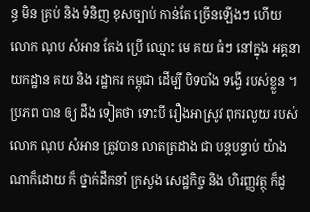ន្ធ មិន គ្រប់ និង ទំនិញ ខុសច្បាប់ កាន់តែ ច្រើនឡើងៗ ហើយ លោក ណុប សំអាន តែង ប្រើ ឈ្មោះ មេ គយ ធំៗ នៅក្នុង អគ្គនាយកដ្ឋាន គយ និង រដ្ឋាករ កម្ពុជា ដើម្បី បិទបាំង ទង្វើ របស់ខ្លួន ។ ប្រភព បាន ឲ្យ ដឹង ទៀតថា ទោះបី រឿងអាស្រូវ ពុករលួយ របស់លោក ណុប សំអាន ត្រូវបាន លាតត្រដាង ជា បន្តបន្ទាប់ យ៉ាងណាក៏ដោយ ក៏ ថ្នាក់ដឹកនាំ ក្រសួង សេដ្ឋកិច្ច និង ហិរញ្ញវត្ថុ ក៏ដូ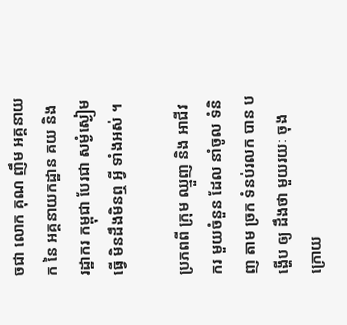ចជា លោក គុណ ញឹម អគ្គនាយក នៃ អគ្គនាយកដ្ឋាន គយ និង រដ្ឋាករ កម្ពុជា បែរជា សម្ងំស្ងៀម ធ្វើ មិនដឹងមិនឮ អ្វី ទាំងអស់ ។

ប្រភពពី ក្រុម ឈ្មួញ និង អាជីវករ មួយចំនួន ដែល នាំចូល ទំនិញ តាម ច្រក ទំនប់រលក បាន បង្ហើប ឲ្យ ដឹងថា មួយរយៈ ចុងក្រោយ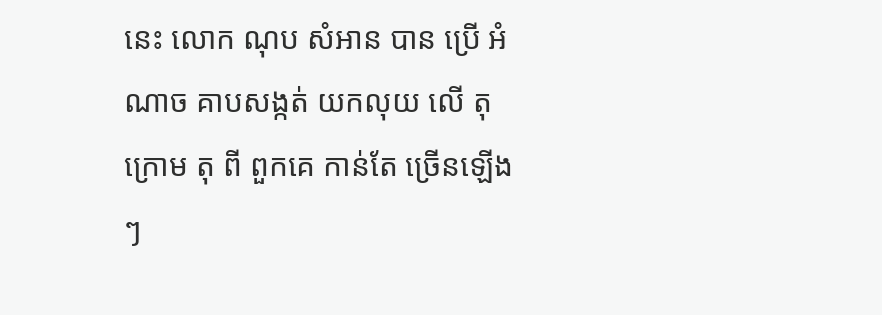នេះ លោក ណុប សំអាន បាន ប្រើ អំណាច គាបសង្កត់ យកលុយ លើ តុ ក្រោម តុ ពី ពួកគេ កាន់តែ ច្រើនឡើងៗ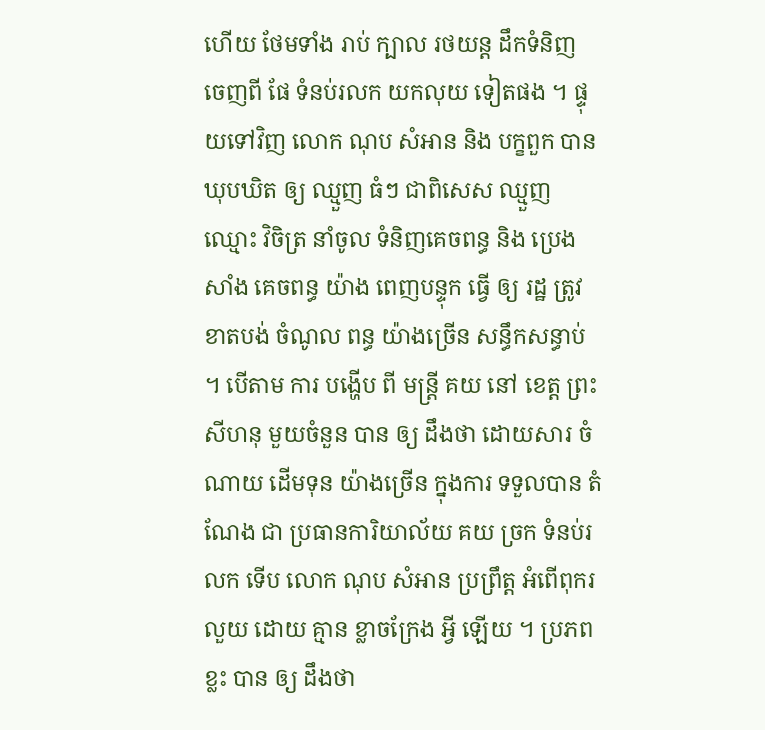ហើយ ថែមទាំង រាប់ ក្បាល រថយន្ត ដឹកទំនិញ ចេញពី ផែ ទំនប់រលក យកលុយ ទៀតផង ។ ផ្ទុយទៅវិញ លោក ណុប សំអាន និង បក្ខពួក បាន ឃុបឃិត ឲ្យ ឈ្មួញ ធំៗ ជាពិសេស ឈ្មួញ ឈ្មោះ វិចិត្រ នាំចូល ទំនិញគេចពន្ធ និង ប្រេងសាំង គេចពន្ធ យ៉ាង ពេញបន្ទុក ធ្វើ ឲ្យ រដ្ឋ ត្រូវ ខាតបង់ ចំណូល ពន្ធ យ៉ាងច្រើន សន្ធឹកសន្ធាប់ ។ បើតាម ការ បង្ហើប ពី មន្ត្រី គយ នៅ ខេត្ត ព្រះសីហនុ មួយចំនួន បាន ឲ្យ ដឹងថា ដោយសារ ចំណាយ ដើមទុន យ៉ាងច្រើន ក្នុងការ ទទួលបាន តំណែង ជា ប្រធានការិយាល័យ គយ ច្រក ទំនប់រលក ទើប លោក ណុប សំអាន ប្រព្រឹត្ត អំពើពុករលួយ ដោយ គ្មាន ខ្លាចក្រែង អ្វី ឡើយ ។ ប្រភព ខ្លះ បាន ឲ្យ ដឹងថា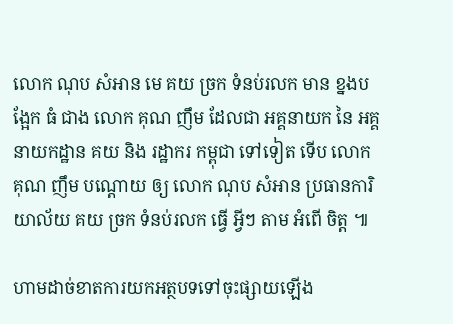លោក ណុប សំអាន មេ គយ ច្រក ទំនប់រលក មាន ខ្នងបង្អែក ធំ ជាង លោក គុណ ញឹម ដែលជា អគ្គនាយក នៃ អគ្គនាយកដ្ឋាន គយ និង រដ្ឋាករ កម្ពុជា ទៅទៀត ទើប លោក គុណ ញឹម បណ្ដោយ ឲ្យ លោក ណុប សំអាន ប្រធានការិយាល័យ គយ ច្រក ទំនប់រលក ធ្វើ អ្វីៗ តាម អំពើ ចិត្ត ៕

ហាមដាច់ខាតការយកអត្ថបទទៅចុះផ្សាយឡើង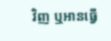វិញ ឬអានធ្វើ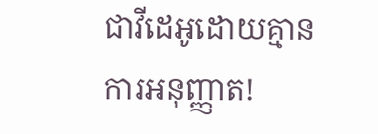ជាវីដេអូដោយគ្មានការអនុញ្ញាត!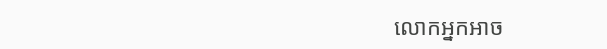លោកអ្នកអាច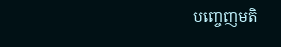បញ្ចេញមតិ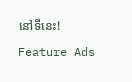នៅទីនេះ!

Feature Ads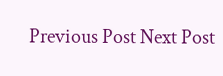Previous Post Next Post